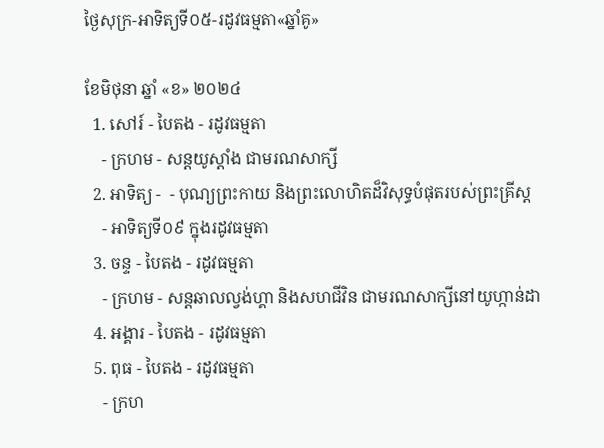ថ្ងៃសុក្រ-អាទិត្យទី០៥-រដូវធម្មតា«ឆ្នាំគូ»

ខែមិថុនា ឆ្នាំ «ខ» ២០២៤
  1. សៅរ៍ - បៃតង - រដូវធម្មតា
    - ក្រហម - សន្ដយូស្ដាំង ជាមរណសាក្សី
  2. អាទិត្យ -  - បុណ្យព្រះកាយ និងព្រះលោហិតដ៏វិសុទ្ធបំផុតរបស់ព្រះគ្រីស្ដ
    - អាទិត្យទី០៩ ក្នុងរដូវធម្មតា
  3. ចន្ទ - បៃតង - រដូវធម្មតា
    - ក្រហម - សន្ដឆាលល្វង់ហ្គា និងសហជីវិន ជាមរណសាក្សីនៅយូហ្កាន់ដា
  4. អង្គារ - បៃតង - រដូវធម្មតា
  5. ពុធ - បៃតង - រដូវធម្មតា
    - ក្រហ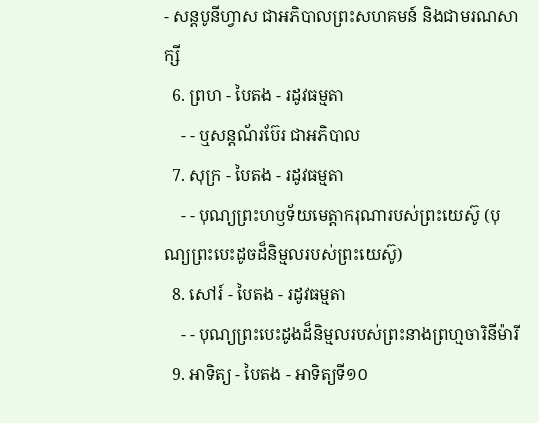- សន្ដបូនីហ្វាស ជាអភិបាលព្រះសហគមន៍ និងជាមរណសាក្សី
  6. ព្រហ - បៃតង - រដូវធម្មតា
    - - ឬសន្ដណ័រប៊ែរ ជាអភិបាល
  7. សុក្រ - បៃតង - រដូវធម្មតា
    - - បុណ្យព្រះហឫទ័យមេត្ដាករុណារបស់ព្រះយេស៊ូ (បុណ្យព្រះបេះដូចដ៏និម្មលរបស់ព្រះយេស៊ូ)
  8. សៅរ៍ - បៃតង - រដូវធម្មតា
    - - បុណ្យព្រះបេះដូងដ៏និម្មលរបស់ព្រះនាងព្រហ្មចារិនីម៉ារី
  9. អាទិត្យ - បៃតង - អាទិត្យទី១០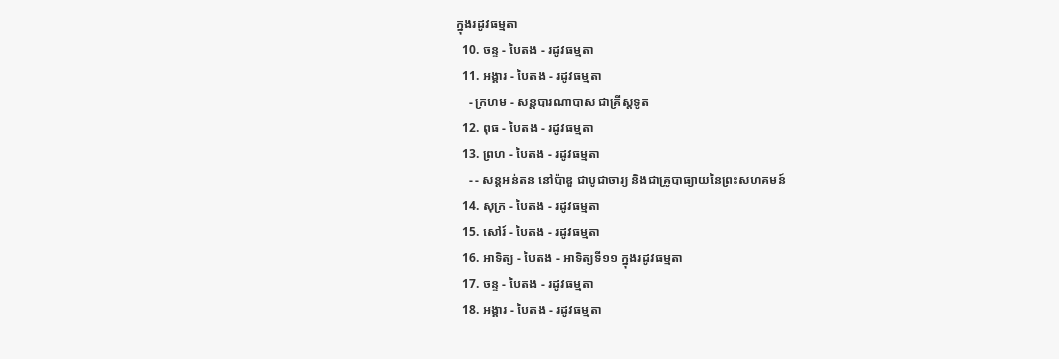ក្នុងរដូវធម្មតា
  10. ចន្ទ - បៃតង - រដូវធម្មតា
  11. អង្គារ - បៃតង - រដូវធម្មតា
    - ក្រហម - សន្ដបារណាបាស ជាគ្រីស្ដទូត
  12. ពុធ - បៃតង - រដូវធម្មតា
  13. ព្រហ - បៃតង - រដូវធម្មតា
    - - សន្ដអន់តន នៅប៉ាឌួ ជាបូជាចារ្យ និងជាគ្រូបាធ្យាយនៃព្រះសហគមន៍
  14. សុក្រ - បៃតង - រដូវធម្មតា
  15. សៅរ៍ - បៃតង - រដូវធម្មតា
  16. អាទិត្យ - បៃតង - អាទិត្យទី១១ ក្នុងរដូវធម្មតា
  17. ចន្ទ - បៃតង - រដូវធម្មតា
  18. អង្គារ - បៃតង - រដូវធម្មតា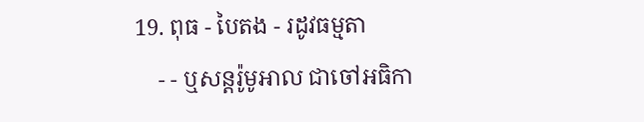19. ពុធ - បៃតង - រដូវធម្មតា
    - - ឬសន្ដរ៉ូមូអាល ជាចៅអធិកា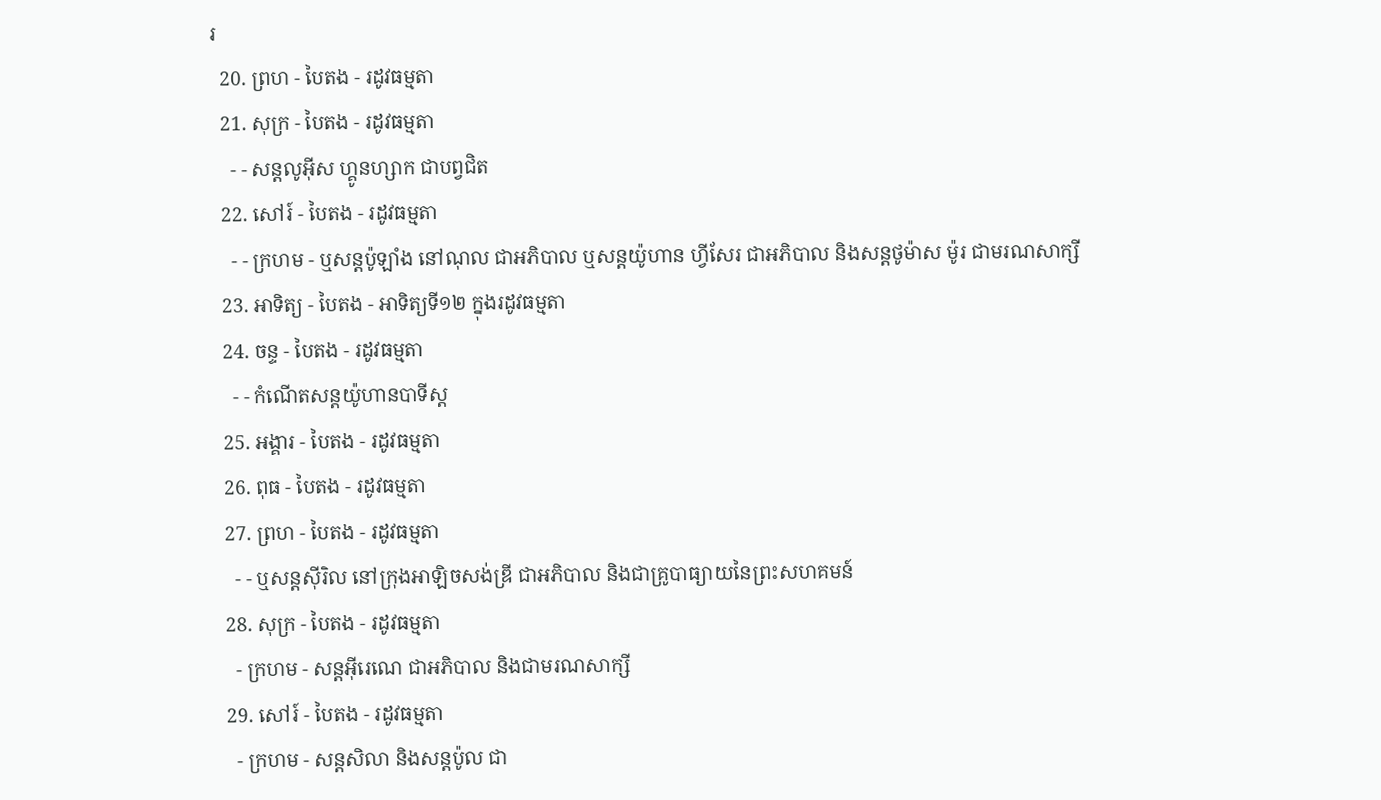រ
  20. ព្រហ - បៃតង - រដូវធម្មតា
  21. សុក្រ - បៃតង - រដូវធម្មតា
    - - សន្ដលូអ៊ីស ហ្គូនហ្សាក ជាបព្វជិត
  22. សៅរ៍ - បៃតង - រដូវធម្មតា
    - - ក្រហម - ឬសន្ដប៉ូឡាំង នៅណុល ជាអភិបាល ឬសន្ដយ៉ូហាន ហ្វីសែរ ជាអភិបាល និងសន្ដថូម៉ាស ម៉ូរ ជាមរណសាក្សី
  23. អាទិត្យ - បៃតង - អាទិត្យទី១២ ក្នុងរដូវធម្មតា
  24. ចន្ទ - បៃតង - រដូវធម្មតា
    - - កំណើតសន្ដយ៉ូហានបាទីស្ដ
  25. អង្គារ - បៃតង - រដូវធម្មតា
  26. ពុធ - បៃតង - រដូវធម្មតា
  27. ព្រហ - បៃតង - រដូវធម្មតា
    - - ឬសន្ដស៊ីរិល នៅក្រុងអាឡិចសង់ឌ្រី ជាអភិបាល និងជាគ្រូបាធ្យាយនៃព្រះសហគមន៍
  28. សុក្រ - បៃតង - រដូវធម្មតា
    - ក្រហម - សន្ដអ៊ីរេណេ ជាអភិបាល និងជាមរណសាក្សី
  29. សៅរ៍ - បៃតង - រដូវធម្មតា
    - ក្រហម - សន្ដសិលា និងសន្ដប៉ូល ជា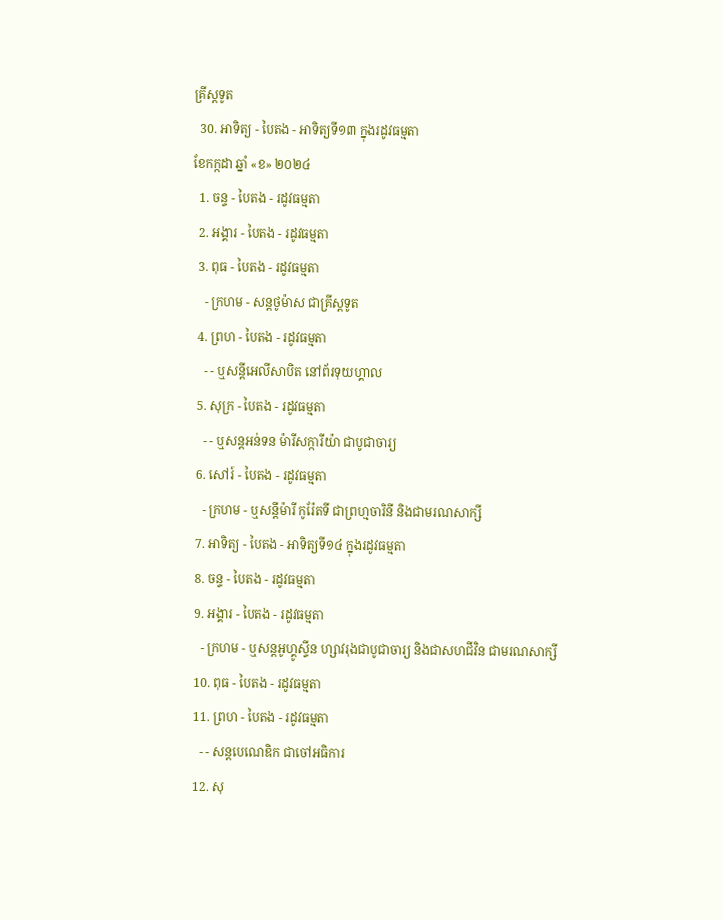គ្រីស្ដទូត
  30. អាទិត្យ - បៃតង - អាទិត្យទី១៣ ក្នុងរដូវធម្មតា
ខែកក្កដា ឆ្នាំ «ខ» ២០២៤
  1. ចន្ទ - បៃតង - រដូវធម្មតា
  2. អង្គារ - បៃតង - រដូវធម្មតា
  3. ពុធ - បៃតង - រដូវធម្មតា
    - ក្រហម - សន្ដថូម៉ាស ជាគ្រីស្ដទូត
  4. ព្រហ - បៃតង - រដូវធម្មតា
    - - ឬសន្ដីអេលីសាបិត នៅព័រទុយហ្គាល
  5. សុក្រ - បៃតង - រដូវធម្មតា
    - - ឬសន្ដអន់ទន ម៉ារីសក្ការីយ៉ា ជាបូជាចារ្យ
  6. សៅរ៍ - បៃតង - រដូវធម្មតា
    - ក្រហម - ឬសន្ដីម៉ារី កូរ៉ែតទី ជាព្រហ្មចារិនី និងជាមរណសាក្សី
  7. អាទិត្យ - បៃតង - អាទិត្យទី១៤ ក្នុងរដូវធម្មតា
  8. ចន្ទ - បៃតង - រដូវធម្មតា
  9. អង្គារ - បៃតង - រដូវធម្មតា
    - ក្រហម - ឬសន្ដអូហ្គូស្ទីន ហ្សាវរុងជាបូជាចារ្យ និងជាសហជីវិន ជាមរណសាក្សី
  10. ពុធ - បៃតង - រដូវធម្មតា
  11. ព្រហ - បៃតង - រដូវធម្មតា
    - - សន្ដបេណេឌិក ជាចៅអធិការ
  12. សុ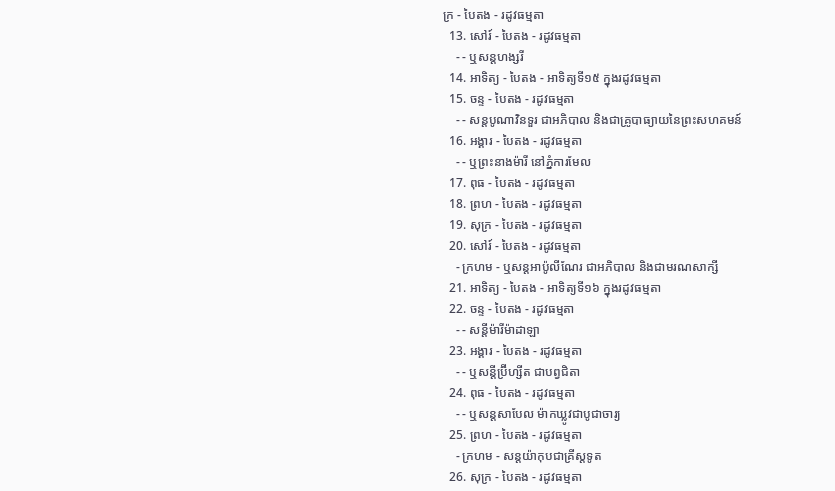ក្រ - បៃតង - រដូវធម្មតា
  13. សៅរ៍ - បៃតង - រដូវធម្មតា
    - - ឬសន្ដហង្សរី
  14. អាទិត្យ - បៃតង - អាទិត្យទី១៥ ក្នុងរដូវធម្មតា
  15. ចន្ទ - បៃតង - រដូវធម្មតា
    - - សន្ដបូណាវិនទួរ ជាអភិបាល និងជាគ្រូបាធ្យាយនៃព្រះសហគមន៍
  16. អង្គារ - បៃតង - រដូវធម្មតា
    - - ឬព្រះនាងម៉ារី នៅភ្នំការមែល
  17. ពុធ - បៃតង - រដូវធម្មតា
  18. ព្រហ - បៃតង - រដូវធម្មតា
  19. សុក្រ - បៃតង - រដូវធម្មតា
  20. សៅរ៍ - បៃតង - រដូវធម្មតា
    - ក្រហម - ឬសន្ដអាប៉ូលីណែរ ជាអភិបាល និងជាមរណសាក្សី
  21. អាទិត្យ - បៃតង - អាទិត្យទី១៦ ក្នុងរដូវធម្មតា
  22. ចន្ទ - បៃតង - រដូវធម្មតា
    - - សន្ដីម៉ារីម៉ាដាឡា
  23. អង្គារ - បៃតង - រដូវធម្មតា
    - - ឬសន្ដីប្រ៊ីហ្សីត ជាបព្វជិតា
  24. ពុធ - បៃតង - រដូវធម្មតា
    - - ឬសន្ដសាបែល ម៉ាកឃ្លូវជាបូជាចារ្យ
  25. ព្រហ - បៃតង - រដូវធម្មតា
    - ក្រហម - សន្ដយ៉ាកុបជាគ្រីស្ដទូត
  26. សុក្រ - បៃតង - រដូវធម្មតា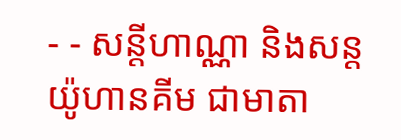- - សន្ដីហាណ្ណា និងសន្ដយ៉ូហានគីម ជាមាតា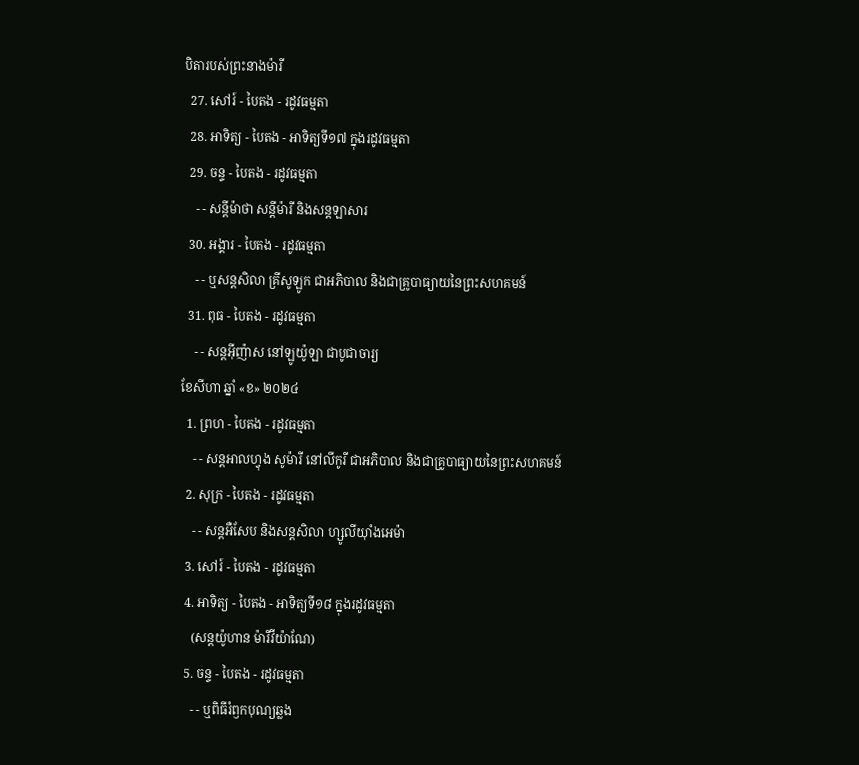បិតារបស់ព្រះនាងម៉ារី
  27. សៅរ៍ - បៃតង - រដូវធម្មតា
  28. អាទិត្យ - បៃតង - អាទិត្យទី១៧ ក្នុងរដូវធម្មតា
  29. ចន្ទ - បៃតង - រដូវធម្មតា
    - - សន្ដីម៉ាថា សន្ដីម៉ារី និងសន្ដឡាសារ
  30. អង្គារ - បៃតង - រដូវធម្មតា
    - - ឬសន្ដសិលា គ្រីសូឡូក ជាអភិបាល និងជាគ្រូបាធ្យាយនៃព្រះសហគមន៍
  31. ពុធ - បៃតង - រដូវធម្មតា
    - - សន្ដអ៊ីញ៉ាស នៅឡូយ៉ូឡា ជាបូជាចារ្យ
ខែសីហា ឆ្នាំ «ខ» ២០២៤
  1. ព្រហ - បៃតង - រដូវធម្មតា
    - - សន្ដអាលហ្វុង សូម៉ារី នៅលីកូរី ជាអភិបាល និងជាគ្រូបាធ្យាយនៃព្រះសហគមន៍
  2. សុក្រ - បៃតង - រដូវធម្មតា
    - - សន្តអឺសែប និងសន្តសិលា ហ្សូលីយ៉ាំងអេម៉ា
  3. សៅរ៍ - បៃតង - រដូវធម្មតា
  4. អាទិត្យ - បៃតង - អាទិត្យទី១៨ ក្នុងរដូវធម្មតា
    (សន្តយ៉ូហាន ម៉ារីវីយ៉ាណែ)
  5. ចន្ទ - បៃតង - រដូវធម្មតា
    - - ឬពិធីរំឭកបុណ្យឆ្លង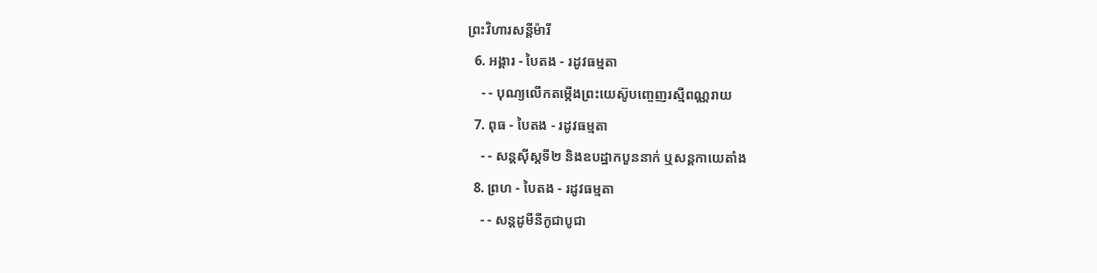ព្រះវិហារសន្តីម៉ារី
  6. អង្គារ - បៃតង - រដូវធម្មតា
    - - បុណ្យលើកតម្កើងព្រះយេស៊ូបញ្ចេញរស្មីពណ្ណរាយ
  7. ពុធ - បៃតង - រដូវធម្មតា
    - - សន្តស៊ីស្តទី២ និងឧបដ្ឋាកបួននាក់ ឬសន្តកាយេតាំង
  8. ព្រហ - បៃតង - រដូវធម្មតា
    - - សន្តដូមីនីកូជាបូជា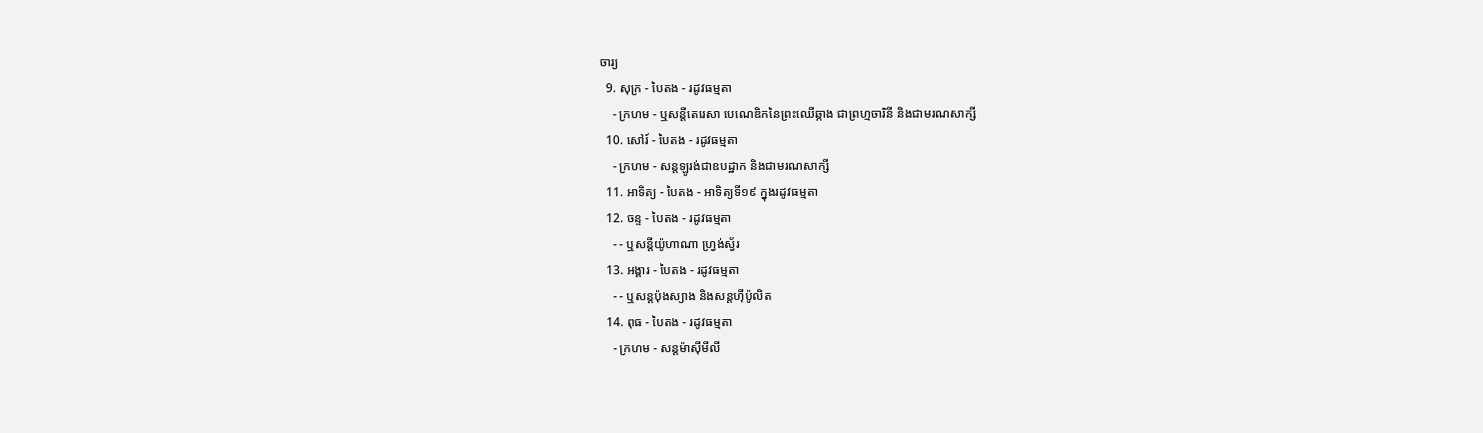ចារ្យ
  9. សុក្រ - បៃតង - រដូវធម្មតា
    - ក្រហម - ឬសន្ដីតេរេសា បេណេឌិកនៃព្រះឈើឆ្កាង ជាព្រហ្មចារិនី និងជាមរណសាក្សី
  10. សៅរ៍ - បៃតង - រដូវធម្មតា
    - ក្រហម - សន្តឡូរង់ជាឧបដ្ឋាក និងជាមរណសាក្សី
  11. អាទិត្យ - បៃតង - អាទិត្យទី១៩ ក្នុងរដូវធម្មតា
  12. ចន្ទ - បៃតង - រដូវធម្មតា
    - - ឬសន្តីយ៉ូហាណា ហ្រ្វង់ស្វ័រ
  13. អង្គារ - បៃតង - រដូវធម្មតា
    - - ឬសន្តប៉ុងស្យាង និងសន្តហ៊ីប៉ូលិត
  14. ពុធ - បៃតង - រដូវធម្មតា
    - ក្រហម - សន្តម៉ាស៊ីមីលី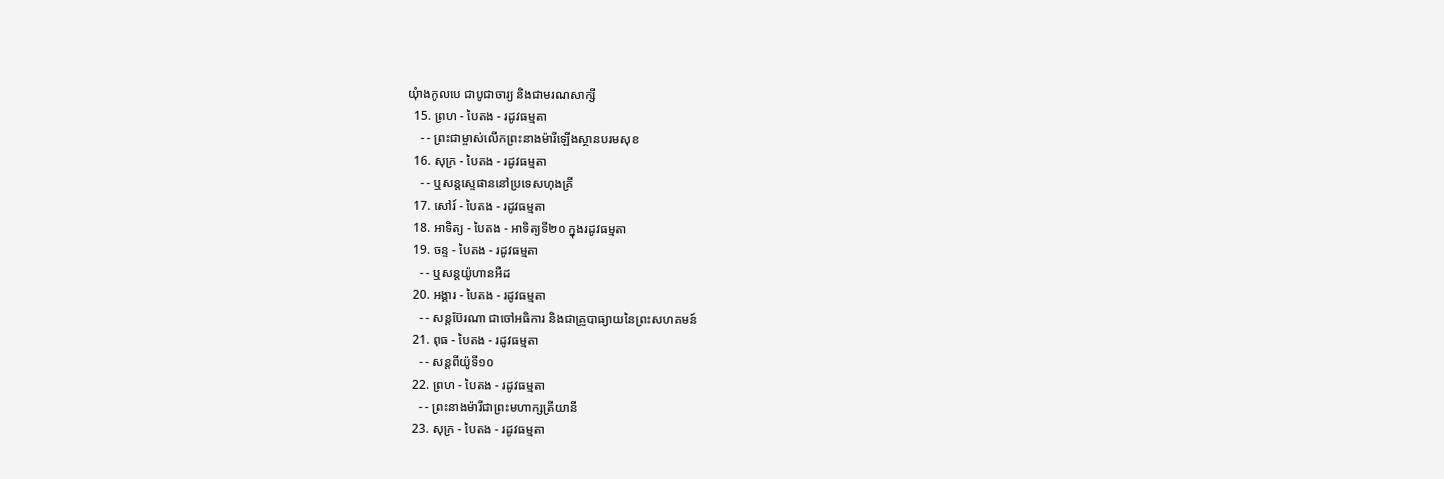យុំាងកូលបេ ជាបូជាចារ្យ និងជាមរណសាក្សី
  15. ព្រហ - បៃតង - រដូវធម្មតា
    - - ព្រះជាម្ចាស់លើកព្រះនាងម៉ារីឡើងស្ថានបរមសុខ
  16. សុក្រ - បៃតង - រដូវធម្មតា
    - - ឬសន្តស្ទេផាននៅប្រទេសហុងគ្រី
  17. សៅរ៍ - បៃតង - រដូវធម្មតា
  18. អាទិត្យ - បៃតង - អាទិត្យទី២០ ក្នុងរដូវធម្មតា
  19. ចន្ទ - បៃតង - រដូវធម្មតា
    - - ឬសន្តយ៉ូហានអឺដ
  20. អង្គារ - បៃតង - រដូវធម្មតា
    - - សន្តប៊ែរណា ជាចៅអធិការ និងជាគ្រូបាធ្យាយនៃព្រះសហគមន៍
  21. ពុធ - បៃតង - រដូវធម្មតា
    - - សន្តពីយ៉ូទី១០
  22. ព្រហ - បៃតង - រដូវធម្មតា
    - - ព្រះនាងម៉ារីជាព្រះមហាក្សត្រីយានី
  23. សុក្រ - បៃតង - រដូវធម្មតា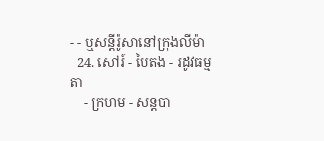- - ឬសន្តីរ៉ូសានៅក្រុងលីម៉ា
  24. សៅរ៍ - បៃតង - រដូវធម្មតា
    - ក្រហម - សន្តបា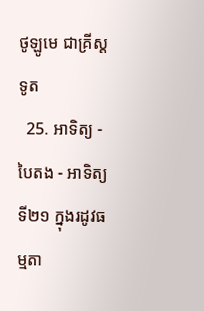ថូឡូមេ ជាគ្រីស្ដទូត
  25. អាទិត្យ - បៃតង - អាទិត្យទី២១ ក្នុងរដូវធម្មតា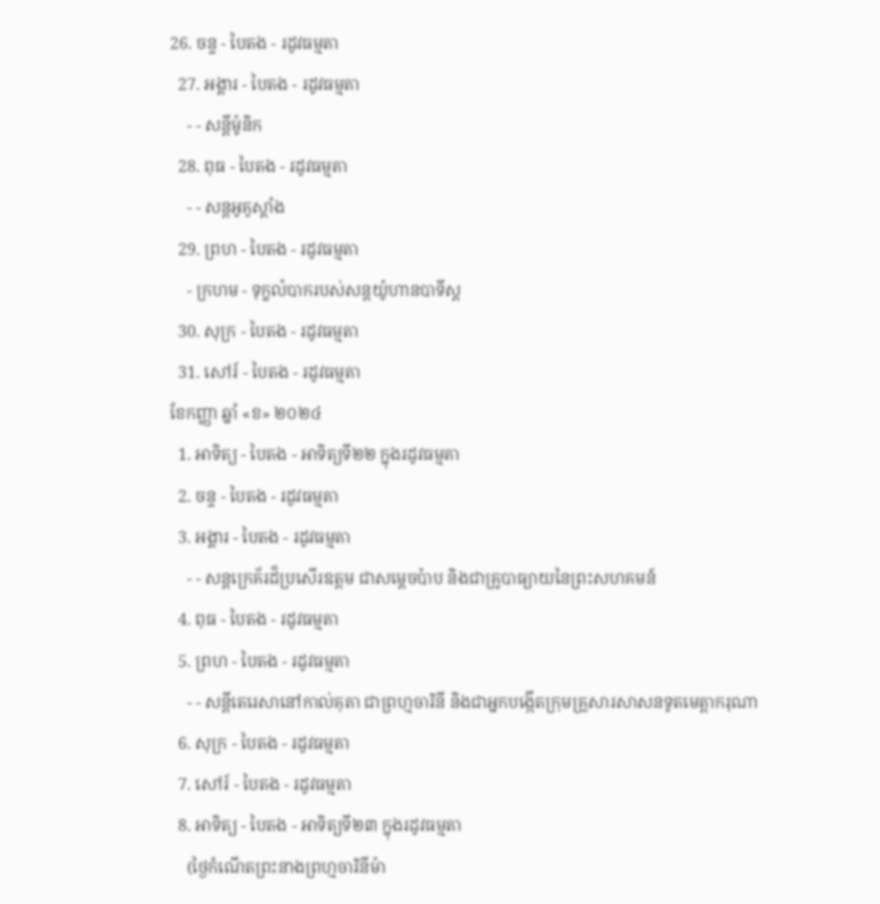26. ចន្ទ - បៃតង - រដូវធម្មតា
  27. អង្គារ - បៃតង - រដូវធម្មតា
    - - សន្ដីម៉ូនិក
  28. ពុធ - បៃតង - រដូវធម្មតា
    - - សន្តអូគូស្តាំង
  29. ព្រហ - បៃតង - រដូវធម្មតា
    - ក្រហម - ទុក្ខលំបាករបស់សន្តយ៉ូហានបាទីស្ដ
  30. សុក្រ - បៃតង - រដូវធម្មតា
  31. សៅរ៍ - បៃតង - រដូវធម្មតា
ខែកញ្ញា ឆ្នាំ «ខ» ២០២៤
  1. អាទិត្យ - បៃតង - អាទិត្យទី២២ ក្នុងរដូវធម្មតា
  2. ចន្ទ - បៃតង - រដូវធម្មតា
  3. អង្គារ - បៃតង - រដូវធម្មតា
    - - សន្តក្រេគ័រដ៏ប្រសើរឧត្តម ជាសម្ដេចប៉ាប និងជាគ្រូបាធ្យាយនៃព្រះសហគមន៍
  4. ពុធ - បៃតង - រដូវធម្មតា
  5. ព្រហ - បៃតង - រដូវធម្មតា
    - - សន្តីតេរេសានៅកាល់គុតា ជាព្រហ្មចារិនី និងជាអ្នកបង្កើតក្រុមគ្រួសារសាសនទូតមេត្ដាករុណា
  6. សុក្រ - បៃតង - រដូវធម្មតា
  7. សៅរ៍ - បៃតង - រដូវធម្មតា
  8. អាទិត្យ - បៃតង - អាទិត្យទី២៣ ក្នុងរដូវធម្មតា
    (ថ្ងៃកំណើតព្រះនាងព្រហ្មចារិនីម៉ា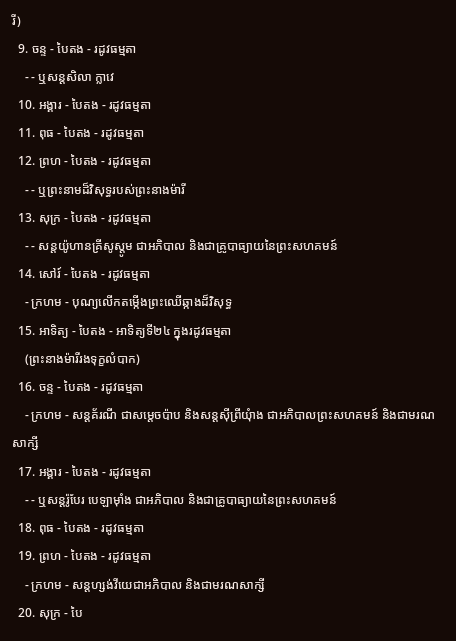រី)
  9. ចន្ទ - បៃតង - រដូវធម្មតា
    - - ឬសន្តសិលា ក្លាវេ
  10. អង្គារ - បៃតង - រដូវធម្មតា
  11. ពុធ - បៃតង - រដូវធម្មតា
  12. ព្រហ - បៃតង - រដូវធម្មតា
    - - ឬព្រះនាមដ៏វិសុទ្ធរបស់ព្រះនាងម៉ារី
  13. សុក្រ - បៃតង - រដូវធម្មតា
    - - សន្តយ៉ូហានគ្រីសូស្តូម ជាអភិបាល និងជាគ្រូបាធ្យាយនៃព្រះសហគមន៍
  14. សៅរ៍ - បៃតង - រដូវធម្មតា
    - ក្រហម - បុណ្យលើកតម្កើងព្រះឈើឆ្កាងដ៏វិសុទ្ធ
  15. អាទិត្យ - បៃតង - អាទិត្យទី២៤ ក្នុងរដូវធម្មតា
    (ព្រះនាងម៉ារីរងទុក្ខលំបាក)
  16. ចន្ទ - បៃតង - រដូវធម្មតា
    - ក្រហម - សន្តគ័រណី ជាសម្ដេចប៉ាប និងសន្តស៊ីព្រីយុំាង ជាអភិបាលព្រះសហគមន៍ និងជាមរណសាក្សី
  17. អង្គារ - បៃតង - រដូវធម្មតា
    - - ឬសន្តរ៉ូបែរ បេឡាម៉ាំង ជាអភិបាល និងជាគ្រូបាធ្យាយនៃព្រះសហគមន៍
  18. ពុធ - បៃតង - រដូវធម្មតា
  19. ព្រហ - បៃតង - រដូវធម្មតា
    - ក្រហម - សន្តហ្សង់វីយេជាអភិបាល និងជាមរណសាក្សី
  20. សុក្រ - បៃ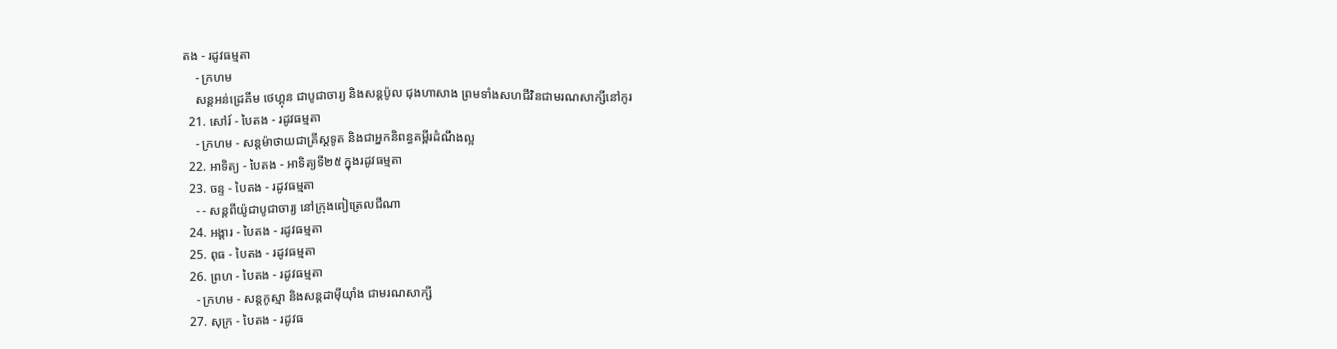តង - រដូវធម្មតា
    - ក្រហម
    សន្តអន់ដ្រេគីម ថេហ្គុន ជាបូជាចារ្យ និងសន្តប៉ូល ជុងហាសាង ព្រមទាំងសហជីវិនជាមរណសាក្សីនៅកូរ
  21. សៅរ៍ - បៃតង - រដូវធម្មតា
    - ក្រហម - សន្តម៉ាថាយជាគ្រីស្តទូត និងជាអ្នកនិពន្ធគម្ពីរដំណឹងល្អ
  22. អាទិត្យ - បៃតង - អាទិត្យទី២៥ ក្នុងរដូវធម្មតា
  23. ចន្ទ - បៃតង - រដូវធម្មតា
    - - សន្តពីយ៉ូជាបូជាចារ្យ នៅក្រុងពៀត្រេលជីណា
  24. អង្គារ - បៃតង - រដូវធម្មតា
  25. ពុធ - បៃតង - រដូវធម្មតា
  26. ព្រហ - បៃតង - រដូវធម្មតា
    - ក្រហម - សន្តកូស្មា និងសន្តដាម៉ីយុាំង ជាមរណសាក្សី
  27. សុក្រ - បៃតង - រដូវធ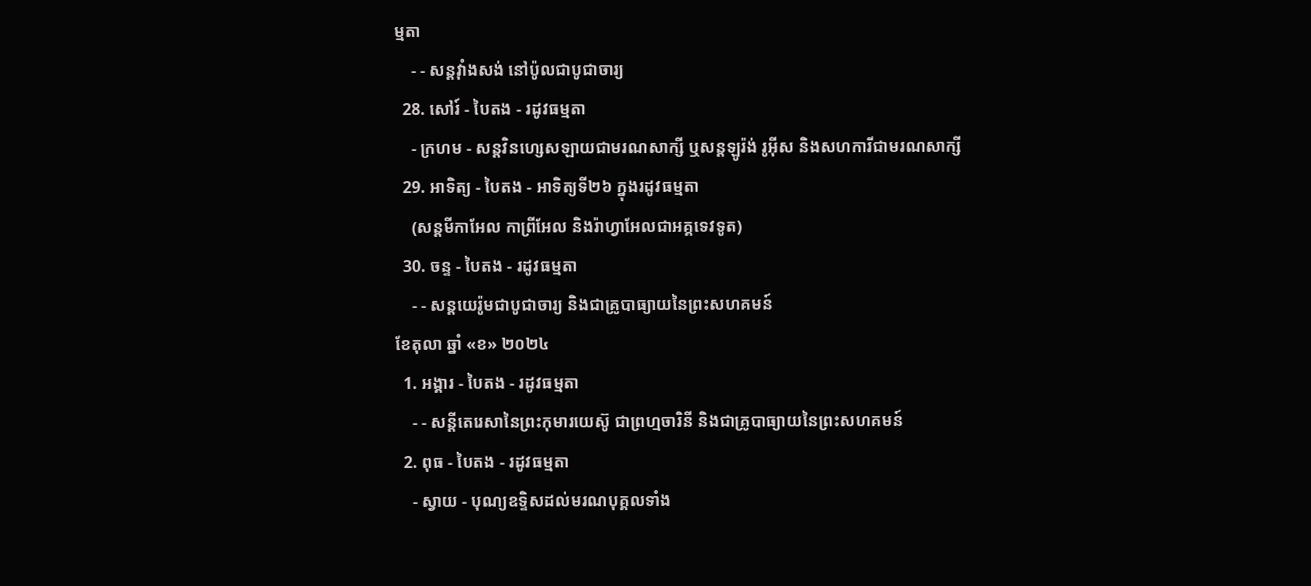ម្មតា
    - - សន្តវុាំងសង់ នៅប៉ូលជាបូជាចារ្យ
  28. សៅរ៍ - បៃតង - រដូវធម្មតា
    - ក្រហម - សន្តវិនហ្សេសឡាយជាមរណសាក្សី ឬសន្តឡូរ៉ង់ រូអ៊ីស និងសហការីជាមរណសាក្សី
  29. អាទិត្យ - បៃតង - អាទិត្យទី២៦ ក្នុងរដូវធម្មតា
    (សន្តមីកាអែល កាព្រីអែល និងរ៉ាហ្វាអែលជាអគ្គទេវទូត)
  30. ចន្ទ - បៃតង - រដូវធម្មតា
    - - សន្ដយេរ៉ូមជាបូជាចារ្យ និងជាគ្រូបាធ្យាយនៃព្រះសហគមន៍
ខែតុលា ឆ្នាំ «ខ» ២០២៤
  1. អង្គារ - បៃតង - រដូវធម្មតា
    - - សន្តីតេរេសានៃព្រះកុមារយេស៊ូ ជាព្រហ្មចារិនី និងជាគ្រូបាធ្យាយនៃព្រះសហគមន៍
  2. ពុធ - បៃតង - រដូវធម្មតា
    - ស្វាយ - បុណ្យឧទ្ទិសដល់មរណបុគ្គលទាំង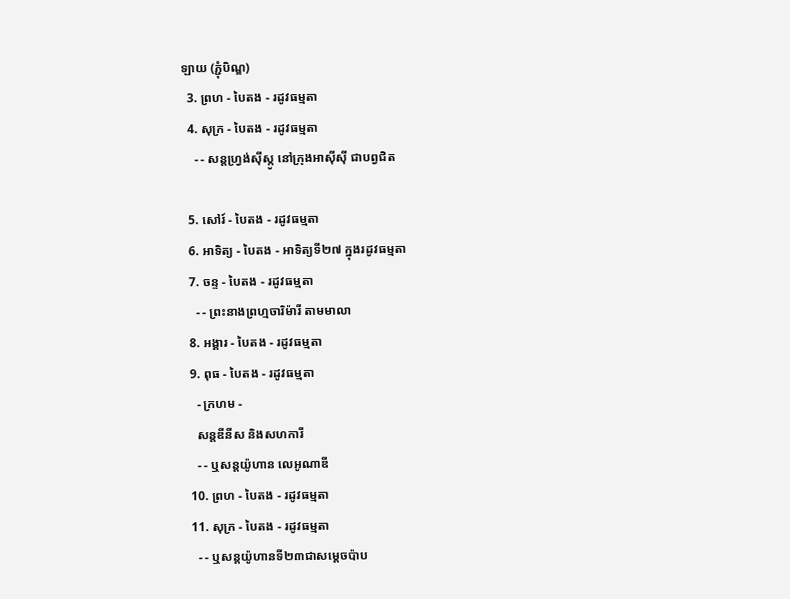ឡាយ (ភ្ជុំបិណ្ឌ)
  3. ព្រហ - បៃតង - រដូវធម្មតា
  4. សុក្រ - បៃតង - រដូវធម្មតា
    - - សន្តហ្វ្រង់ស៊ីស្កូ នៅក្រុងអាស៊ីស៊ី ជាបព្វជិត

  5. សៅរ៍ - បៃតង - រដូវធម្មតា
  6. អាទិត្យ - បៃតង - អាទិត្យទី២៧ ក្នុងរដូវធម្មតា
  7. ចន្ទ - បៃតង - រដូវធម្មតា
    - - ព្រះនាងព្រហ្មចារិម៉ារី តាមមាលា
  8. អង្គារ - បៃតង - រដូវធម្មតា
  9. ពុធ - បៃតង - រដូវធម្មតា
    - ក្រហម -
    សន្តឌីនីស និងសហការី
    - - ឬសន្តយ៉ូហាន លេអូណាឌី
  10. ព្រហ - បៃតង - រដូវធម្មតា
  11. សុក្រ - បៃតង - រដូវធម្មតា
    - - ឬសន្តយ៉ូហានទី២៣ជាសម្តេចប៉ាប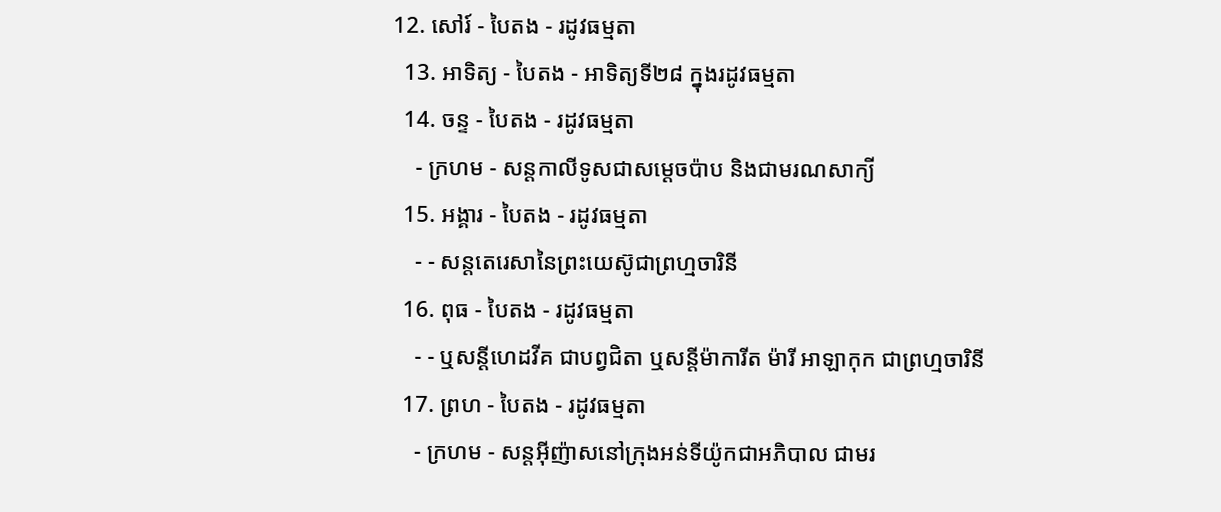12. សៅរ៍ - បៃតង - រដូវធម្មតា
  13. អាទិត្យ - បៃតង - អាទិត្យទី២៨ ក្នុងរដូវធម្មតា
  14. ចន្ទ - បៃតង - រដូវធម្មតា
    - ក្រហម - សន្ដកាលីទូសជាសម្ដេចប៉ាប និងជាមរណសាក្យី
  15. អង្គារ - បៃតង - រដូវធម្មតា
    - - សន្តតេរេសានៃព្រះយេស៊ូជាព្រហ្មចារិនី
  16. ពុធ - បៃតង - រដូវធម្មតា
    - - ឬសន្ដីហេដវីគ ជាបព្វជិតា ឬសន្ដីម៉ាការីត ម៉ារី អាឡាកុក ជាព្រហ្មចារិនី
  17. ព្រហ - បៃតង - រដូវធម្មតា
    - ក្រហម - សន្តអ៊ីញ៉ាសនៅក្រុងអន់ទីយ៉ូកជាអភិបាល ជាមរ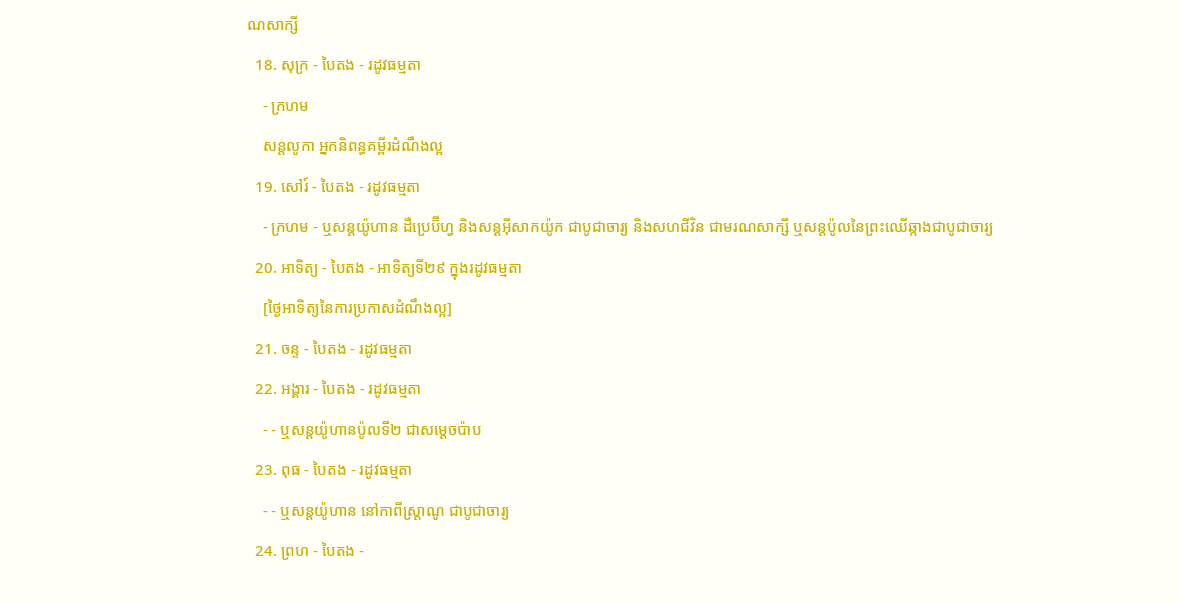ណសាក្សី
  18. សុក្រ - បៃតង - រដូវធម្មតា
    - ក្រហម
    សន្តលូកា អ្នកនិពន្ធគម្ពីរដំណឹងល្អ
  19. សៅរ៍ - បៃតង - រដូវធម្មតា
    - ក្រហម - ឬសន្ដយ៉ូហាន ដឺប្រេប៊ីហ្វ និងសន្ដអ៊ីសាកយ៉ូក ជាបូជាចារ្យ និងសហជីវិន ជាមរណសាក្សី ឬសន្ដប៉ូលនៃព្រះឈើឆ្កាងជាបូជាចារ្យ
  20. អាទិត្យ - បៃតង - អាទិត្យទី២៩ ក្នុងរដូវធម្មតា
    [ថ្ងៃអាទិត្យនៃការប្រកាសដំណឹងល្អ]
  21. ចន្ទ - បៃតង - រដូវធម្មតា
  22. អង្គារ - បៃតង - រដូវធម្មតា
    - - ឬសន្តយ៉ូហានប៉ូលទី២ ជាសម្ដេចប៉ាប
  23. ពុធ - បៃតង - រដូវធម្មតា
    - - ឬសន្ដយ៉ូហាន នៅកាពីស្រ្ដាណូ ជាបូជាចារ្យ
  24. ព្រហ - បៃតង -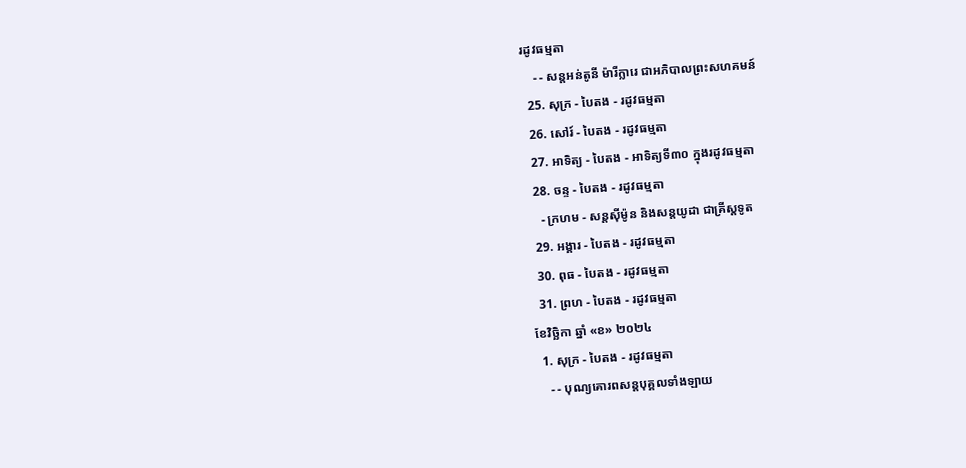រដូវធម្មតា
    - - សន្តអន់តូនី ម៉ារីក្លារេ ជាអភិបាលព្រះសហគមន៍
  25. សុក្រ - បៃតង - រដូវធម្មតា
  26. សៅរ៍ - បៃតង - រដូវធម្មតា
  27. អាទិត្យ - បៃតង - អាទិត្យទី៣០ ក្នុងរដូវធម្មតា
  28. ចន្ទ - បៃតង - រដូវធម្មតា
    - ក្រហម - សន្ដស៊ីម៉ូន និងសន្ដយូដា ជាគ្រីស្ដទូត
  29. អង្គារ - បៃតង - រដូវធម្មតា
  30. ពុធ - បៃតង - រដូវធម្មតា
  31. ព្រហ - បៃតង - រដូវធម្មតា
ខែវិច្ឆិកា ឆ្នាំ «ខ» ២០២៤
  1. សុក្រ - បៃតង - រដូវធម្មតា
    - - បុណ្យគោរពសន្ដបុគ្គលទាំងឡាយ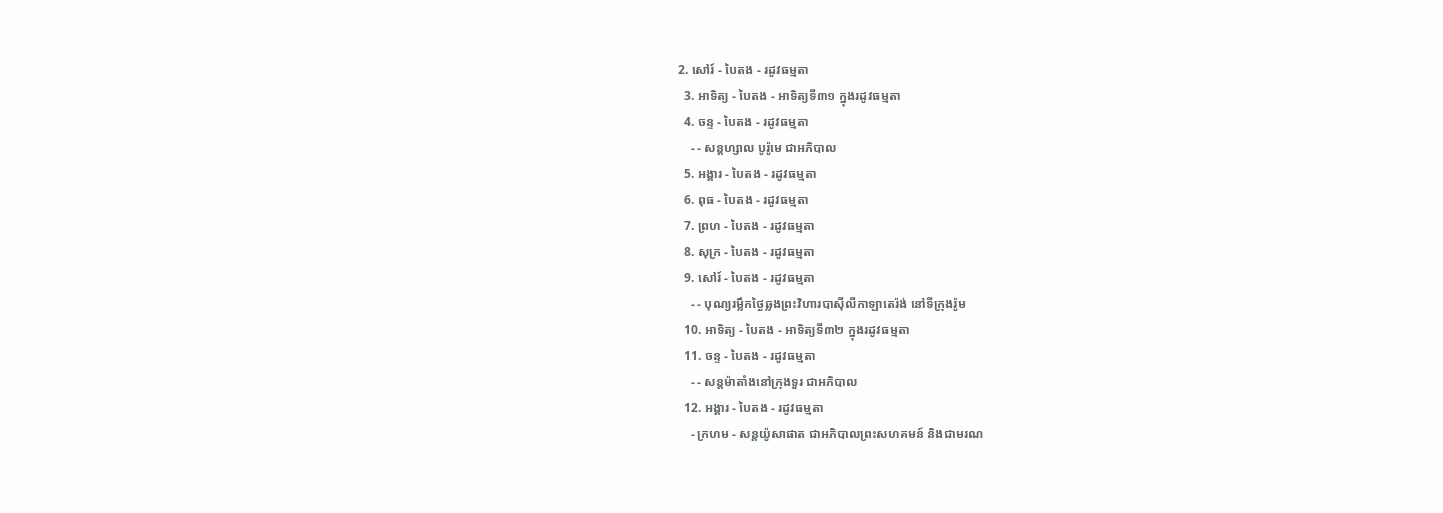2. សៅរ៍ - បៃតង - រដូវធម្មតា
  3. អាទិត្យ - បៃតង - អាទិត្យទី៣១ ក្នុងរដូវធម្មតា
  4. ចន្ទ - បៃតង - រដូវធម្មតា
    - - សន្ដហ្សាល បូរ៉ូមេ ជាអភិបាល
  5. អង្គារ - បៃតង - រដូវធម្មតា
  6. ពុធ - បៃតង - រដូវធម្មតា
  7. ព្រហ - បៃតង - រដូវធម្មតា
  8. សុក្រ - បៃតង - រដូវធម្មតា
  9. សៅរ៍ - បៃតង - រដូវធម្មតា
    - - បុណ្យរម្លឹកថ្ងៃឆ្លងព្រះវិហារបាស៊ីលីកាឡាតេរ៉ង់ នៅទីក្រុងរ៉ូម
  10. អាទិត្យ - បៃតង - អាទិត្យទី៣២ ក្នុងរដូវធម្មតា
  11. ចន្ទ - បៃតង - រដូវធម្មតា
    - - សន្ដម៉ាតាំងនៅក្រុងទួរ ជាអភិបាល
  12. អង្គារ - បៃតង - រដូវធម្មតា
    - ក្រហម - សន្ដយ៉ូសាផាត ជាអភិបាលព្រះសហគមន៍ និងជាមរណ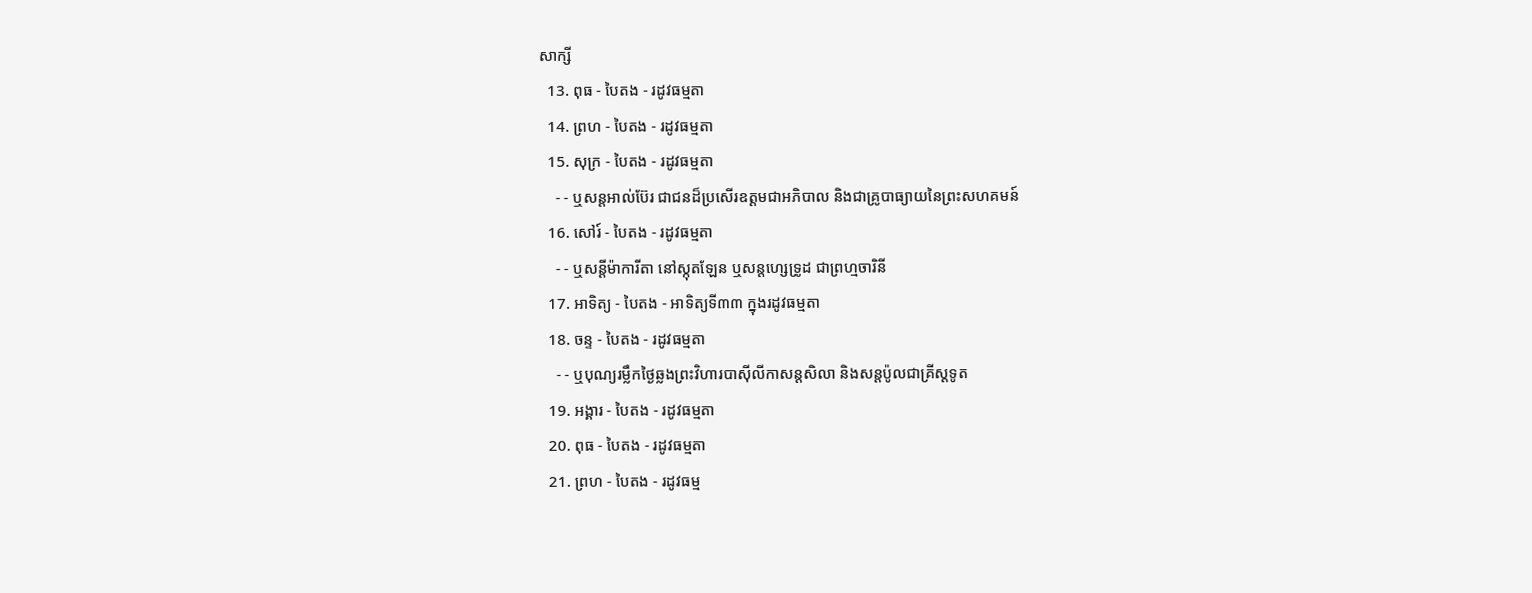សាក្សី
  13. ពុធ - បៃតង - រដូវធម្មតា
  14. ព្រហ - បៃតង - រដូវធម្មតា
  15. សុក្រ - បៃតង - រដូវធម្មតា
    - - ឬសន្ដអាល់ប៊ែរ ជាជនដ៏ប្រសើរឧត្ដមជាអភិបាល និងជាគ្រូបាធ្យាយនៃព្រះសហគមន៍
  16. សៅរ៍ - បៃតង - រដូវធម្មតា
    - - ឬសន្ដីម៉ាការីតា នៅស្កុតឡែន ឬសន្ដហ្សេទ្រូដ ជាព្រហ្មចារិនី
  17. អាទិត្យ - បៃតង - អាទិត្យទី៣៣ ក្នុងរដូវធម្មតា
  18. ចន្ទ - បៃតង - រដូវធម្មតា
    - - ឬបុណ្យរម្លឹកថ្ងៃឆ្លងព្រះវិហារបាស៊ីលីកាសន្ដសិលា និងសន្ដប៉ូលជាគ្រីស្ដទូត
  19. អង្គារ - បៃតង - រដូវធម្មតា
  20. ពុធ - បៃតង - រដូវធម្មតា
  21. ព្រហ - បៃតង - រដូវធម្ម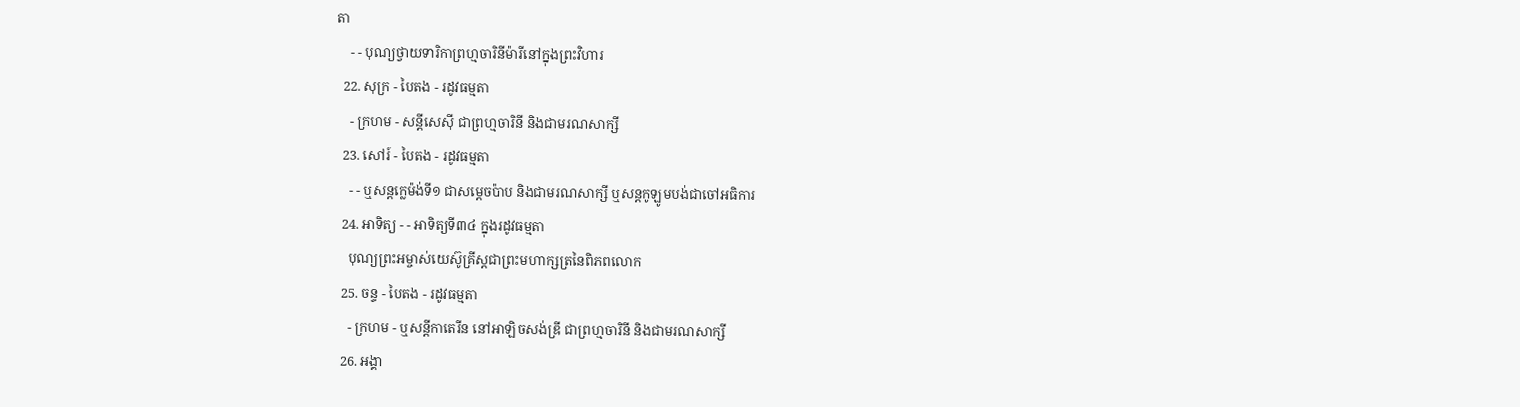តា
    - - បុណ្យថ្វាយទារិកាព្រហ្មចារិនីម៉ារីនៅក្នុងព្រះវិហារ
  22. សុក្រ - បៃតង - រដូវធម្មតា
    - ក្រហម - សន្ដីសេស៊ី ជាព្រហ្មចារិនី និងជាមរណសាក្សី
  23. សៅរ៍ - បៃតង - រដូវធម្មតា
    - - ឬសន្ដក្លេម៉ង់ទី១ ជាសម្ដេចប៉ាប និងជាមរណសាក្សី ឬសន្ដកូឡូមបង់ជាចៅអធិការ
  24. អាទិត្យ - - អាទិត្យទី៣៤ ក្នុងរដូវធម្មតា
    បុណ្យព្រះអម្ចាស់យេស៊ូគ្រីស្ដជាព្រះមហាក្សត្រនៃពិភពលោក
  25. ចន្ទ - បៃតង - រដូវធម្មតា
    - ក្រហម - ឬសន្ដីកាតេរីន នៅអាឡិចសង់ឌ្រី ជាព្រហ្មចារិនី និងជាមរណសាក្សី
  26. អង្គា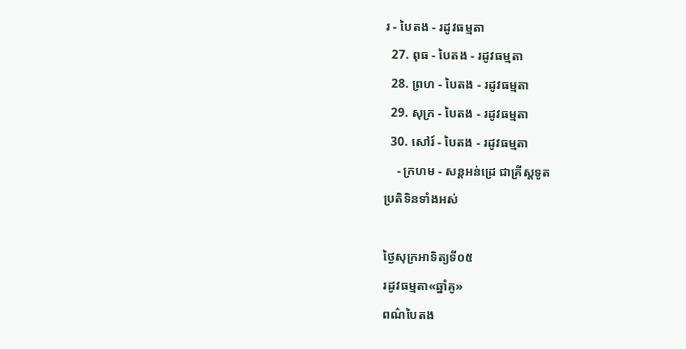រ - បៃតង - រដូវធម្មតា
  27. ពុធ - បៃតង - រដូវធម្មតា
  28. ព្រហ - បៃតង - រដូវធម្មតា
  29. សុក្រ - បៃតង - រដូវធម្មតា
  30. សៅរ៍ - បៃតង - រដូវធម្មតា
    - ក្រហម - សន្ដអន់ដ្រេ ជាគ្រីស្ដទូត
ប្រតិទិនទាំងអស់

ថ្ងៃសុក្រអាទិត្យទី០៥
រដូវធម្មតា«ឆ្នាំគូ»
ពណ៌បៃតង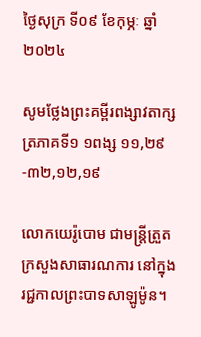ថ្ងៃសុក្រ ទី០៩ ខែកុម្ភៈ ឆ្នាំ២០២៤

សូមថ្លែងព្រះគម្ពីរពង្សាវតាក្សត្រភាគទី១ ១ពង្ស ១១,២៩-៣២,១២,១៩

លោកយេរ៉ូបោម ជាមន្រ្តីត្រួតក្រសួងសាធារណការ នៅក្នុងរជ្ជកាលព្រះបាទសាឡូម៉ូន។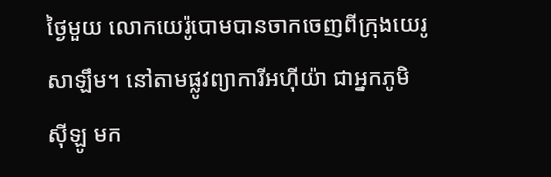ថ្ងៃមួយ លោកយេរ៉ូបោមបានចាកចេញពីក្រុងយេរូសាឡឹម។ នៅតាមផ្លូវព្យាការីអហ៊ីយ៉ា ជាអ្នកភូមិស៊ីឡូ មក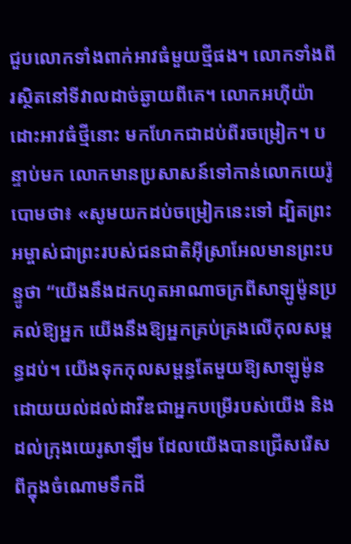ជួបលោកទាំងពាក់អាវធំមួយថ្មីផង។ លោកទាំងពីរស្ថិតនៅទីវាលដាច់ឆ្ងាយពីគេ។ លោកអហ៊ីយ៉ាដោះអាវធំថ្មីនោះ មកហែកជាដប់ពីរចម្រៀក។ បន្ទាប់មក លោកមានប្រសាសន៍ទៅកាន់លោកយេរ៉ូបោមថា៖ «សូមយកដប់ចម្រៀកនេះទៅ ដ្បិតព្រះអម្ចាស់ជាព្រះរបស់ជនជាតិអ៊ីស្រាអែលមានព្រះបន្ទូថា “យើងនឹងដកហូតអាណាចក្រពីសាឡូម៉ូនប្រគល់ឱ្យអ្នក យើងនឹងឱ្យអ្នកគ្រប់គ្រងលើកុលសម្ពន្ធដប់។ យើងទុកកុលសម្ពន្ធតែមួយឱ្យសាឡូម៉ូន ដោយយល់ដល់ដាវីឌជាអ្នកបម្រើរបស់យើង និងដល់ក្រុងយេរូសាឡឹម ដែលយើងបានជ្រើសរើសពីក្នុងចំណោមទឹកដី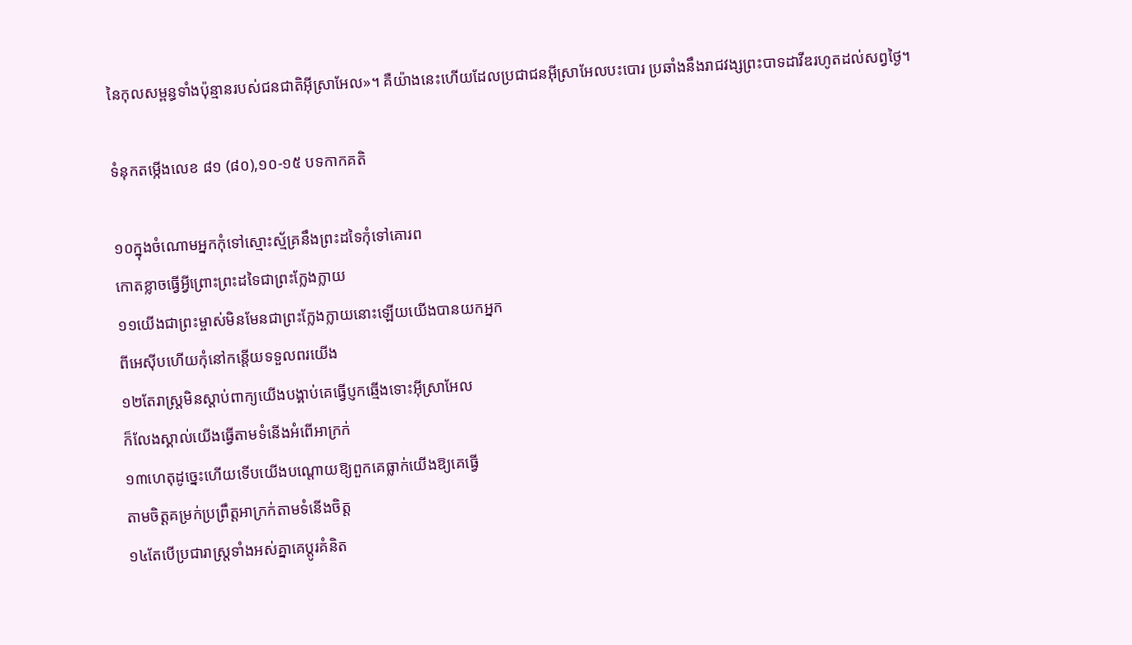នៃកុលសម្ពន្ធទាំងប៉ុន្មានរបស់ជនជាតិអ៊ីស្រាអែល»។ គឺយ៉ាងនេះហើយដែលប្រជាជនអ៊ីស្រាអែលបះបោរ ប្រឆាំងនឹងរាជវង្សព្រះបាទដាវីឌរហូតដល់សព្វថ្ងៃ។

ទំនុកតម្កើងលេខ ៨១ (៨០),១០-១៥ បទកាកគតិ

១០ក្នុងចំណោមអ្នកកុំទៅស្មោះស្ម័គ្រនឹងព្រះដទៃកុំទៅគោរព
កោតខ្លាចធ្វើអ្វីព្រោះព្រះដទៃជាព្រះក្លែងក្លាយ
១១យើងជាព្រះម្ចាស់មិនមែនជាព្រះក្លែងក្លាយនោះឡើយយើងបានយកអ្នក
ពីអេស៊ីបហើយកុំនៅកន្តើយទទួលពរយើង
១២តែរាស្រ្តមិនស្តាប់ពាក្យយើងបង្គាប់គេធ្វើប្ញកឆ្មើងទោះអ៊ីស្រាអែល
ក៏លែងស្គាល់យើងធ្វើតាមទំនើងអំពើអាក្រក់
១៣ហេតុដូច្នេះហើយទើបយើងបណ្តោយឱ្យពួកគេធ្លាក់យើងឱ្យគេធ្វើ
តាមចិត្តគម្រក់ប្រព្រឹត្តអាក្រក់តាមទំនើងចិត្ត
១៤តែបើប្រជារាស្រ្តទាំងអស់គ្នាគេប្តូរគំនិត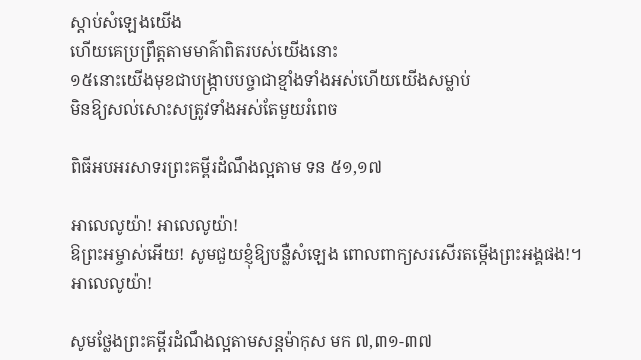ស្តាប់សំឡេងយើង
ហើយគេប្រព្រឹត្តតាមមាគ៌ាពិតរបស់យើងនោះ
១៥នោះយើងមុខជាបង្ក្រាបបច្ចាជាខ្មាំងទាំងអស់ហើយយើងសម្លាប់
មិនឱ្យសល់សោះសត្រូវទាំងអស់តែមួយរំពេច

ពិធីអបអរសាទរព្រះគម្ពីរដំណឹងល្អតាម ទន ៥១,១៧

អាលេលូយ៉ា! អាលេលូយ៉ា!
ឱព្រះអម្ចាស់អើយ! សូមជួយខ្ញុំឱ្យបន្លឺសំឡេង ពោលពាក្យសរសើរតម្កើងព្រះអង្គផង!។ អាលេលូយ៉ា!

សូមថ្លែងព្រះគម្ពីរដំណឹងល្អតាមសន្តម៉ាកុស មក ៧,៣១-៣៧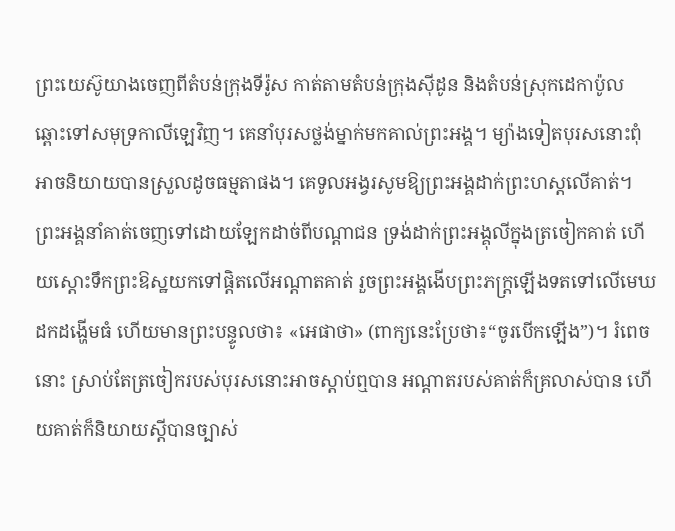ព្រះយេស៊ូយាងចេញពីតំបន់ក្រុងទីរ៉ូស កាត់តាមតំបន់ក្រុងស៊ីដូន និងតំបន់ស្រុកដេកាប៉ូល ឆ្ពោះទៅសមុទ្រកាលីឡេវិញ។ គេនាំបុរសថ្លង់ម្នាក់មកគាល់ព្រះអង្គ។ ម្យ៉ាងទៀតបុរសនោះពុំអាចនិយាយបានស្រួលដូចធម្មតាផង។ គេទូលអង្វរសូមឱ្យព្រះអង្គដាក់ព្រះហស្តលើគាត់។ ព្រះអង្គនាំគាត់ចេញទៅដោយឡែកដាច់ពីបណ្តាជន ទ្រង់ដាក់ព្រះអង្គុលីក្នុងត្រចៀកគាត់ ហើយស្តោះទឹកព្រះឱស្ឋយកទៅផ្តិតលើអណ្តាតគាត់ រួចព្រះអង្គងើបព្រះភក្រ្តឡើងទតទៅលើមេឃ ដកដង្ហើមធំ ហើយមានព្រះបន្ទូលថា៖ «អេផាថា» (ពាក្យនេះប្រែថា៖“ចូរបើកឡើង”)។ រំពេចនោះ ស្រាប់តែត្រចៀករបស់បុរសនោះអាចស្តាប់ឮបាន អណ្តាតរបស់គាត់ក៏គ្រលាស់បាន ហើយគាត់ក៏និយាយស្តីបានច្បាស់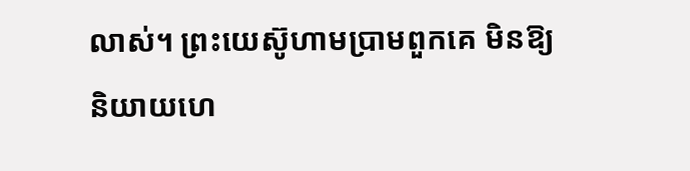លាស់។ ព្រះយេស៊ូហាមប្រាមពួកគេ មិនឱ្យនិយាយហេ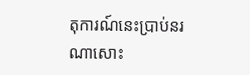តុការណ៍នេះប្រាប់នរណាសោះ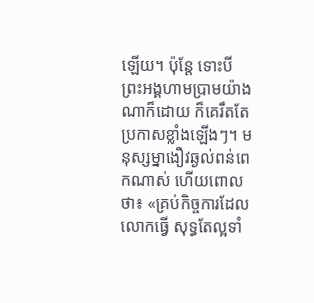ឡើយ។ ប៉ុន្តែ ទោះបីព្រះអង្គហាមប្រាមយ៉ាងណាក៏ដោយ ក៏គេរឹតតែប្រកាសខ្លាំងឡើងៗ។ មនុស្សម្នាងឿវឆ្ងល់ពន់ពេកណាស់ ហើយពោលថា៖ «គ្រប់កិច្ចការដែលលោកធ្វើ សុទ្ធតែល្អទាំ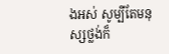ងអស់ សូម្បីតែមនុស្សថ្លង់ក៏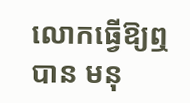លោកធ្វើឱ្យឮបាន មនុ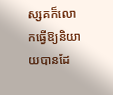ស្សគក៏លោកធ្វើឱ្យនិយាយបានដែ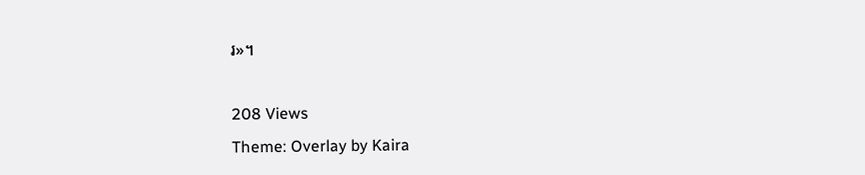រ»។

208 Views
Theme: Overlay by Kaira